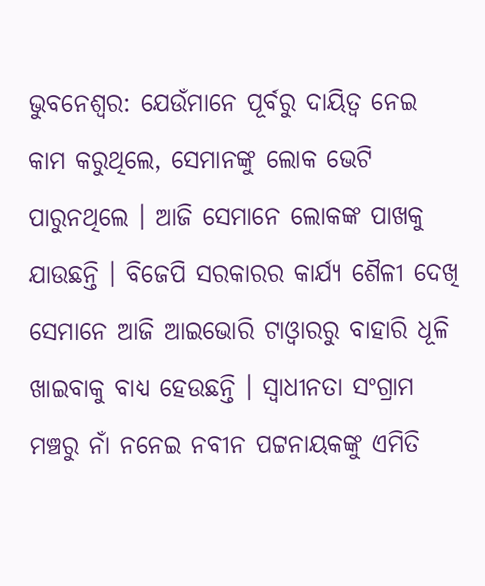ଭୁବନେଶ୍ଵର: ଯେଉଁମାନେ ପୂର୍ବରୁ ଦାୟିତ୍ବ ନେଇ କାମ କରୁଥିଲେ, ସେମାନଙ୍କୁ ଲୋକ ଭେଟି ପାରୁନଥିଲେ । ଆଜି ସେମାନେ ଲୋକଙ୍କ ପାଖକୁ ଯାଉଛନ୍ତି । ବିଜେପି ସରକାରର କାର୍ଯ୍ୟ ଶୈଳୀ ଦେଖି ସେମାନେ ଆଜି ଆଇଭୋରି ଟାଓ୍ବାରରୁ ବାହାରି ଧୂଳି ଖାଇବାକୁ ବାଧ୍ୟ ହେଉଛନ୍ତି । ସ୍ବାଧୀନତା ସଂଗ୍ରାମ ମଞ୍ଚରୁ ନାଁ ନନେଇ ନବୀନ ପଟ୍ଟନାୟକଙ୍କୁ ଏମିତି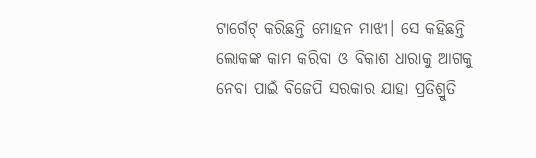ଟାର୍ଗେଟ୍ କରିଛନ୍ତି ମୋହନ ମାଝୀ। ସେ କହିଛନ୍ତି ଲୋକଙ୍କ କାମ କରିବା ଓ ବିକାଶ ଧାରାକୁ ଆଗକୁ ନେବା ପାଇଁ ବିଜେପି ସରକାର ଯାହା ପ୍ରତିଶ୍ରୁତି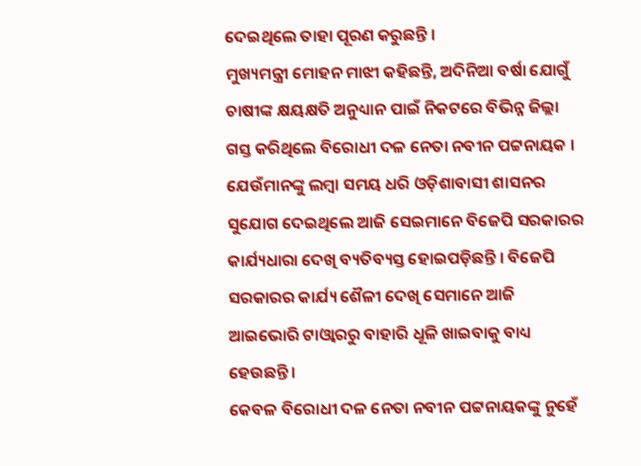ଦେଇଥିଲେ ତାହା ପୂରଣ କରୁଛନ୍ତି ।
ମୁଖ୍ୟମନ୍ତ୍ରୀ ମୋହନ ମାଝୀ କହିଛନ୍ତି, ଅଦିନିଆ ବର୍ଷା ଯୋଗୁଁ ଚାଷୀଙ୍କ କ୍ଷୟକ୍ଷତି ଅନୁଧ୍ୟାନ ପାଇଁ ନିକଟରେ ବିଭିନ୍ନ ଜିଲ୍ଲା ଗସ୍ତ କରିଥିଲେ ବିରୋଧୀ ଦଳ ନେତା ନବୀନ ପଟ୍ଟନାୟକ । ଯେଉଁମାନଙ୍କୁ ଲମ୍ବା ସମୟ ଧରି ଓଡ଼ିଶାବାସୀ ଶାସନର ସୁଯୋଗ ଦେଇଥିଲେ ଆଜି ସେଇମାନେ ବିଜେପି ସରକାରର କାର୍ଯ୍ୟଧାରା ଦେଖି ବ୍ୟତିବ୍ୟସ୍ତ ହୋଇପଡ଼ିଛନ୍ତି । ବିଜେପି ସରକାରର କାର୍ଯ୍ୟ ଶୈଳୀ ଦେଖି ସେମାନେ ଆଜି ଆଇଭୋରି ଟାଓ୍ବାରରୁ ବାହାରି ଧୂଳି ଖାଇବାକୁ ବାଧ୍ୟ ହେଉଛନ୍ତି ।
କେବଳ ବିରୋଧୀ ଦଳ ନେତା ନବୀନ ପଟ୍ଟନାୟକଙ୍କୁ ନୁହେଁ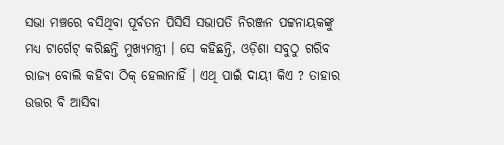ସଭା ମଞ୍ଚରେ ବସିଥିବା ପୂର୍ବତନ ପିସିସି ସଭାପତି ନିରଞ୍ଜନ ପଟ୍ଟନାୟକଙ୍କୁ ମଧ୍ୟ ଟାର୍ଗେଟ୍ କରିଛନ୍ତି ମୁଖ୍ୟମନ୍ତ୍ରୀ । ସେ କହିଛନ୍ତି, ଓଡ଼ିଶା ସବୁଠୁ ଗରିବ ରାଜ୍ୟ ବୋଲି କହିବା ଠିକ୍ ହେଲାନାହିଁ । ଏଥି ପାଇଁ ଦାୟୀ କିଏ ? ତାହାର ଉତ୍ତର ବି ଆସିବା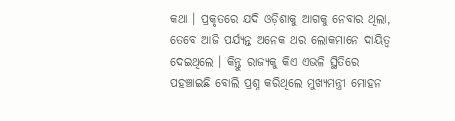କଥା । ପ୍ରକୃତରେ ଯଦି ଓଡ଼ିଶାକୁ ଆଗକୁ ନେବାର ଥିଲା, ତେବେ ଆଜି ପର୍ଯ୍ୟନ୍ତ ଅନେକ ଥର ଲୋକମାନେ ଦାୟିତ୍ବ ଦେଇଥିଲେ । କିନ୍ତୁ ରାଜ୍ୟକୁ କିଏ ଏଭଳି ସ୍ଥିତିରେ ପହଞ୍ଚାଇଛି ବୋଲି ପ୍ରଶ୍ନ କରିଥିଲେ ମୁଖ୍ୟମନ୍ତ୍ରୀ ମୋହନ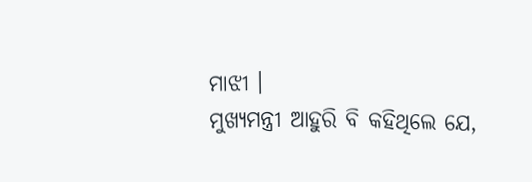ମାଝୀ ।
ମୁଖ୍ୟମନ୍ତ୍ରୀ ଆହୁରି ବି କହିଥିଲେ ଯେ,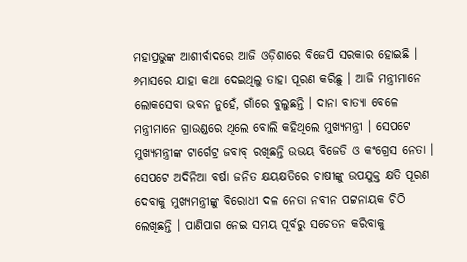ମହାପ୍ରଭୁଙ୍କ ଆଶୀର୍ବାଦରେ ଆଜି ଓଡ଼ିଶାରେ ବିଜେପି ସରକାର ହୋଇଛି । ୬ମାସରେ ଯାହା କଥା ଦେଇଥିଲୁ ତାହା ପୂରଣ କରିଛୁ । ଆଜି ମନ୍ତ୍ରୀମାନେ ଲୋକସେବା ଭବନ ନୁହେଁ, ଗାଁରେ ବୁଲୁଛନ୍ତି । ଦାନା ବାତ୍ୟା ବେଳେ ମନ୍ତ୍ରୀମାନେ ଗ୍ରାଉଣ୍ଡରେ ଥିଲେ ବୋଲି କହିଥିଲେ ମୁଖ୍ୟମନ୍ତ୍ରୀ । ସେପଟେ ମୁଖ୍ୟମନ୍ତ୍ରୀଙ୍କ ଟାର୍ଗେଟ୍ର ଜବାବ୍ ରଖିଛନ୍ତି ଉଭୟ ବିଜେଡି ଓ କଂଗ୍ରେସ ନେତା ।
ସେପଟେ ଅଦିନିଆ ବର୍ଷା ଜନିତ କ୍ଷୟକ୍ଷତିରେ ଚାଷୀଙ୍କୁ ଉପଯୁକ୍ତ କ୍ଷତି ପୂରଣ ଦେବାକୁ ମୁଖ୍ୟମନ୍ତ୍ରୀଙ୍କୁ ବିରୋଧୀ ଦଳ ନେତା ନବୀନ ପଟ୍ଟନାୟକ ଚିଠି ଲେଖିଛନ୍ତି । ପାଣିପାଗ ନେଇ ସମୟ ପୂର୍ବରୁ ସଚେତନ କରିବାକୁ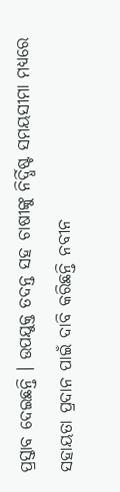ପ୍ରସ୍ତାବ ଦେଇଛନ୍ତି । ଉପଯୁକ୍ତ ତଦନ୍ତ ସହ ଚାଷୀଙ୍କୁ ନିର୍ଦ୍ଧିଷ୍ଟ ସମୟସୀମା ମଧ୍ୟରେ ସହାୟତା ପ୍ରଦାନ ପାଇଁ ଦାବି କରିଛନ୍ତି ନବୀନ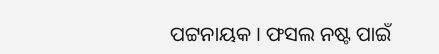ପଟ୍ଟନାୟକ । ଫସଲ ନଷ୍ଟ ପାଇଁ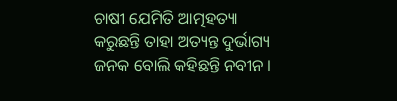ଚାଷୀ ଯେମିତି ଆତ୍ମହତ୍ୟା କରୁଛନ୍ତି ତାହା ଅତ୍ୟନ୍ତ ଦୁର୍ଭାଗ୍ୟ ଜନକ ବୋଲି କହିଛନ୍ତି ନବୀନ ।